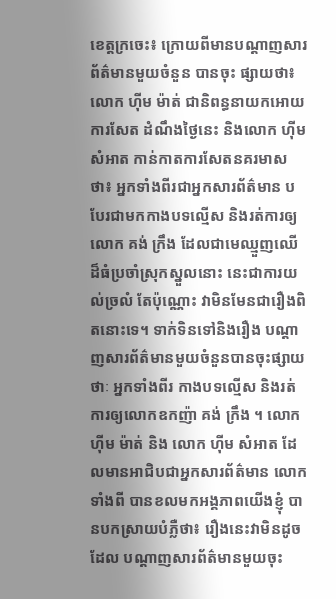ខេត្តក្រចេះ៖ ក្រោយពីមានបណ្តាញសារព័ត៌មានមួយចំនួន បានចុះ ផ្សាយថា៖ លោក ហុីម ម៉ាត់ ជានិពន្ធនាយកអោយការសែត ដំណឹងថ្ងៃនេះ និងលោក ហុីម សំអាត កាន់កាតការសែតនគរមាស ថា៖ អ្នកទាំងពីរជាអ្នកសារព័ត៌មាន បបែរជាមកកាងបទល្មើស និងរត់ការឲ្យលោក គង់ ក្រឹង ដែលជាមេឈ្មួញឈើ ដ៏ធំប្រចាំស្រុកស្នួលនោះ នេះជាការយល់ច្រលំ តែប៉ុណ្ណោះ វាមិនមែនជារឿងពិតនោះទេ។ ទាក់ទិនទៅនិងរឿង បណ្តាញសារព័ត៌មានមួយចំនួនបានចុះផ្សាយថាៈ អ្នកទាំងពីរ កាងបទល្មើស និងរត់ការឲ្យលោកឧកញ៉ា គង់ ក្រឹង ។ លោក ហុីម ម៉ាត់ និង លោក ហុីម សំអាត ដែលមានអាជិបជាអ្នកសារព័ត៌មាន លោកទាំងពី បានខលមកអង្គភាពយើងខ្ញុំ បានបកស្រាយបំភ្លឺថា៖ រឿងនេះវាមិនដូចដែល បណ្ដាញសារព័ត៌មានមួយចុះ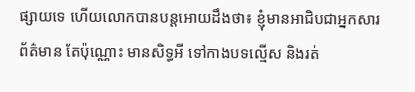ផ្សាយទេ ហើយលោកបានបន្តអោយដឹងថា៖ ខ្ញុំមានអាជិបជាអ្នកសារព័ត៌មាន តែប៉ុណ្ណោះ មានសិទ្ធអី ទៅកាងបទល្មើស និងរត់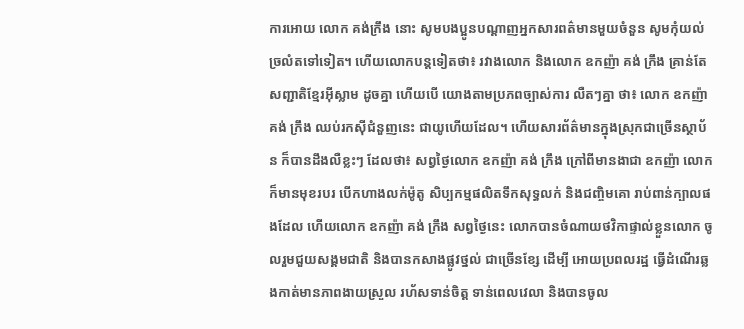ការអោយ លោក គង់ក្រឹង នោះ សូមបងប្អូនបណ្តាញអ្នកសារពត៌មានមួយចំនួន សូមកុំយល់ច្រលំតទៅទៀត។ ហើយលោកបន្តទៀតថា៖ រវាងលោក និងលោក ឧកញ៉ា គង់ ក្រឹង គ្រាន់តែ សញ្ជាតិខ្មែរអ៊ីស្លាម ដូចគ្នា ហើយបើ យោងតាមប្រភពច្បាស់ការ លឺតៗគ្នា ថា៖ លោក ឧកញ៉ា គង់ ក្រឹង ឈប់រកស៊ីជំនួញនេះ ជាយូហើយដែល។ ហើយសារព័ត៌មានក្នុងស្រុកជាច្រើនស្ថាប័ន ក៏បានដឹងលឺខ្លះៗ ដែលថា៖ សព្វថ្ងៃលោក ឧកញ៉ា គង់ ក្រឹង ក្រៅពីមានងាជា ឧកញ៉ា លោកក៏មានមុខរបរ បើកហាងលក់ម៉ូតូ សិប្បកម្មផលិតទឹកសុទ្ធលក់ និងជញ្ចិមគោ រាប់ពាន់ក្បាលផងដែល ហើយលោក ឧកញ៉ា គង់ ក្រឹង សព្វថ្ងៃនេះ លោកបានចំណាយថវិកាផ្ទាល់ខ្លួនលោក ចូលរួមជួយសង្គមជាតិ និងបានកសាងផ្លូវថ្នល់ ជាច្រើនខ្សែ ដើម្បី អោយប្រពលរដ្ឋ ធ្វើដំណើរឆ្លងកាត់មានភាពងាយស្រួល រហ័សទាន់ចិត្ត ទាន់ពេលវេលា និងបានចូល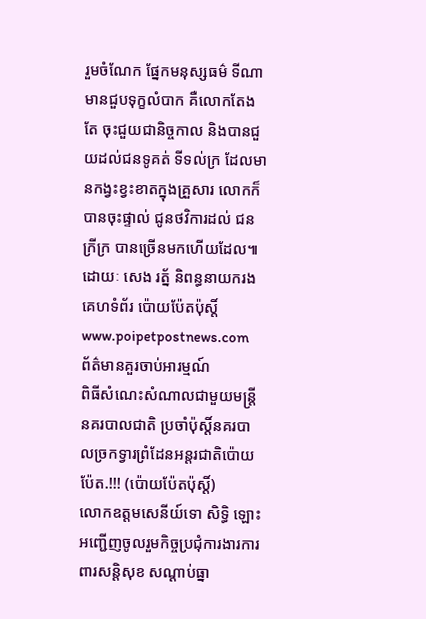រួមចំណែក ផ្នែកមនុស្សធម៌ ទីណាមានជួបទុក្ខលំបាក គឺលោកតែងតែ ចុះជួយជានិច្ចកាល និងបានជួយដល់ជនទូគត់ ទីទល់ក្រ ដែលមានកង្វះខ្វះខាតក្នុងគ្រួសារ លោកក៏បានចុះផ្ទាល់ ជូនថវិការដល់ ជនក្រីក្រ បានច្រើនមកហើយដែល៕ ដោយៈ សេង រត្ន័ និពន្ធនាយករង គេហទំព័រ ប៉ោយប៉ែតប៉ុស្តិ៍ www.poipetpostnews.com
ព័ត៌មានគួរចាប់អារម្មណ៍
ពិធីសំណេះសំណាលជាមួយមន្ត្រីនគរបាលជាតិ ប្រចាំប៉ុស្តិ៍នគរបាលច្រកទ្វារព្រំដែនអន្តរជាតិប៉ោយប៉ែត.!!! (ប៉ោយប៉ែតប៉ុស្តិ៍)
លោកឧត្តមសេនីយ៍ទោ សិទ្ធិ ឡោះអញ្ជើញចូលរួមកិច្ចប្រជុំការងារការពារសន្តិសុខ សណ្តាប់ធ្នា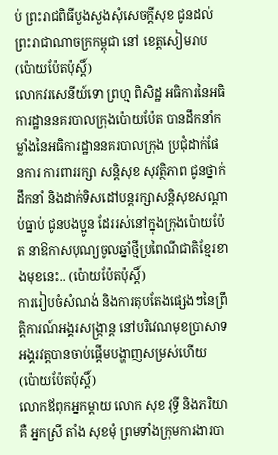ប់ ព្រះរាជពិធីបួងសួងសុំសេចក្តីសុខ ជូនដល់ព្រះរាជាណាចក្រកម្ពុជា នៅ ខេត្តសៀមរាប (ប៉ោយប៉ែតប៉ុស្តិ៍)
លោកវរសេនីយ៍ទោ ព្រហ្ម ពិសិដ្ឋ អធិការនៃអធិការដ្ឋាននគរបាលក្រុងប៉ោយប៉ែត បានដឹកនាំកម្លាំងនៃអធិការដ្ឋាននគរបាលក្រុង ប្រជុំដាក់ផែនការ ការពាររក្សា សន្តិសុខ សុវត្ថិភាព ជូនថ្នាក់ដឹកនាំ និងដាក់ទិសដៅបន្តរក្សាសន្តិសុខសណ្ដាប់ធ្នាប់ ជូនបងប្អូន ដែររស់នៅក្នុងក្រុងប៉ោយប៉ែត នាឱកាសបុណ្យចូលឆ្នាំថ្មីប្រពៃណីជាតិខ្មែរខាងមុខនេះ.. (ប៉ោយប៉ែតប៉ុស្តិ៍)
ការរៀបចំសំណង់ និងការតុបតែងផ្សេងៗនៃព្រឹត្តិការណ៍អង្គរសង្ក្រាន្ត នៅបរិវេណមុខប្រាសាទអង្គរវត្តបានចាប់ផ្តើមបង្ហាញសម្រស់ហើយ (ប៉ោយប៉ែតប៉ុស្តិ៍)
លោកឪពុកអ្នកម្តាយ លោក សុខ វុទ្ធី និងភរិយា គឺ អ្នកស្រី តាំង សុខមុំ ព្រមទាំងក្រុមការងារបា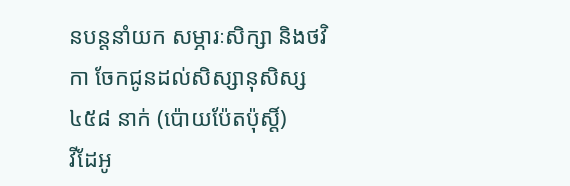នបន្តនាំយក សម្ភារៈសិក្សា និងថវិកា ចែកជូនដល់សិស្សានុសិស្ស ៤៥៨ នាក់ (ប៉ោយប៉ែតប៉ុស្តិ៍)
វីដែអូ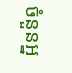ចំនួនអ្ន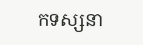កទស្សនា